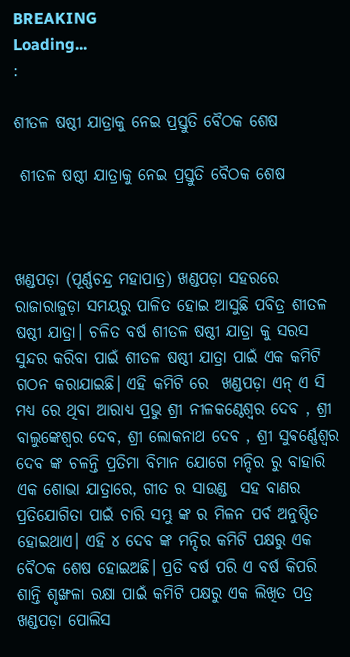BREAKING
Loading...
:

ଶୀତଳ ଷଷ୍ଠୀ ଯାତ୍ରାକୁ ନେଇ ପ୍ରସ୍ତୁତି ବୈଠକ ଶେଷ

 ଶୀତଳ ଷଷ୍ଠୀ ଯାତ୍ରାକୁ ନେଇ ପ୍ରସ୍ତୁତି ବୈଠକ ଶେଷ



ଖଣ୍ଡପଡ଼ା (ପୂର୍ଣ୍ଣଚନ୍ଦ୍ର ମହାପାତ୍ର) ଖଣ୍ଡପଡ଼ା ସହରରେ ରାଜାରାଜୁଡ଼ା ସମୟରୁ ପାଳିତ ହୋଇ ଆସୁଛି ପବିତ୍ର ଶୀତଳ ଷଷ୍ଠୀ ଯାତ୍ରା। ଚଳିତ ବର୍ଷ ଶୀତଳ ଷଷ୍ଠୀ ଯାତ୍ରା କୁ ସରସ ସୁନ୍ଦର କରିବା ପାଇଁ ଶୀତଳ ଷଷ୍ଠୀ ଯାତ୍ରା ପାଇଁ ଏକ କମିଟି ଗଠନ କରାଯାଇଛି। ଏହି କମିଟି ରେ  ଖଣ୍ଡପଡ଼ା ଏନ୍ ଏ ସି ମଧ୍ୟ ରେ ଥିବା ଆରାଧ୍ୟ ପ୍ରଭୁ ଶ୍ରୀ ନୀଳକଣ୍ଠେଶ୍ଵର ଦେବ , ଶ୍ରୀ ବାଲୁଙ୍କେଶ୍ବର ଦେବ, ଶ୍ରୀ ଲୋକନାଥ ଦେବ , ଶ୍ରୀ ସୁଵର୍ଣ୍ଣେଶ୍ଵର ଦେବ ଙ୍କ ଚଳନ୍ତି ପ୍ରତିମା ବିମାନ ଯୋଗେ ମନ୍ଦିର ରୁ ବାହାରି ଏକ ଶୋଭା ଯାତ୍ରାରେ, ଗୀତ ର ସାଉଣ୍ଡ  ସହ ବାଣର ପ୍ରତିଯୋଗିତା ପାଇଁ ଚାରି ସମ୍ଭୁ ଙ୍କ ର ମିଳନ ପର୍ବ ଅନୁଷ୍ଠିତ ହୋଇଥାଏ। ଏହି ୪ ଦେବ ଙ୍କ ମନ୍ଦିର କମିଟି ପକ୍ଷରୁ ଏକ ବୈଠକ ଶେଷ ହୋଇଅଛି। ପ୍ରତି ବର୍ଷ ପରି ଏ ବର୍ଷ କିପରି ଶାନ୍ତି ଶୃଙ୍ଖଳା ରକ୍ଷା ପାଇଁ କମିଟି ପକ୍ଷରୁ ଏକ ଲିଖିତ ପତ୍ର ଖଣ୍ଡପଡ଼ା ପୋଲିସ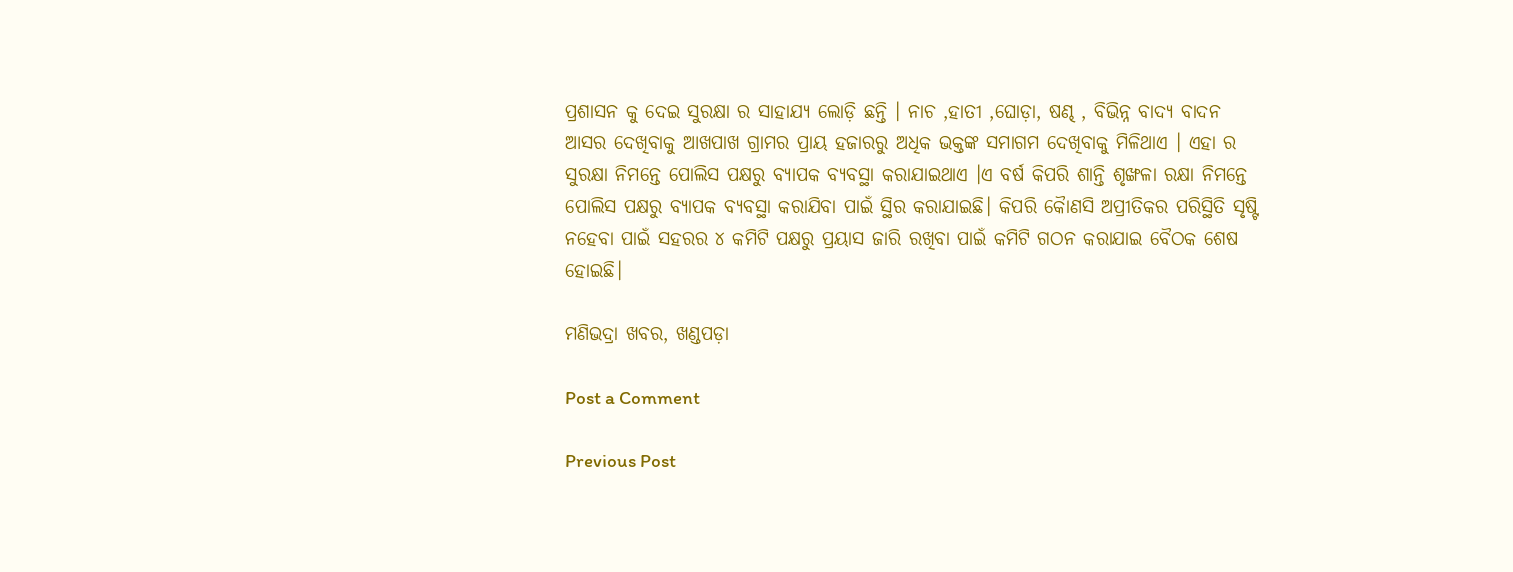ପ୍ରଶାସନ କୁ ଦେଇ ସୁରକ୍ଷା ର ସାହାଯ୍ୟ ଲୋଡ଼ି ଛନ୍ତି । ନାଚ ,ହାତୀ ,ଘୋଡ଼ା, ଷଣ୍ଢ , ବିଭିନ୍ନ ବାଦ୍ୟ ବାଦନ ଆସର ଦେଖିବାକୁ ଆଖପାଖ ଗ୍ରାମର ପ୍ରାୟ ହଜାରରୁ ଅଧିକ ଭକ୍ତଙ୍କ ସମାଗମ ଦେଖିବାକୁ ମିଳିଥାଏ । ଏହା ର ସୁରକ୍ଷା ନିମନ୍ତେ ପୋଲିସ ପକ୍ଷରୁ ବ୍ୟାପକ ବ୍ୟବସ୍ଥା କରାଯାଇଥାଏ ।ଏ ବର୍ଷ କିପରି ଶାନ୍ତି ଶୃଙ୍ଖଳା ରକ୍ଷା ନିମନ୍ତେ ପୋଲିସ ପକ୍ଷରୁ ବ୍ୟାପକ ବ୍ୟବସ୍ଥା କରାଯିବା ପାଇଁ ସ୍ଥିର କରାଯାଇଛି। କିପରି କୋୖଣସି ଅପ୍ରୀତିକର ପରିସ୍ଥିତି ସୃଷ୍ଟି ନହେବା ପାଇଁ ସହରର ୪ କମିଟି ପକ୍ଷରୁ ପ୍ରୟାସ ଜାରି ରଖିବା ପାଇଁ କମିଟି ଗଠନ କରାଯାଇ ବୈଠକ ଶେଷ ହୋଇଛି।

ମଣିଭଦ୍ରା ଖବର, ଖଣ୍ଡପଡ଼ା

Post a Comment

Previous Post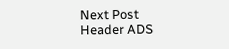Next Post
Header ADS